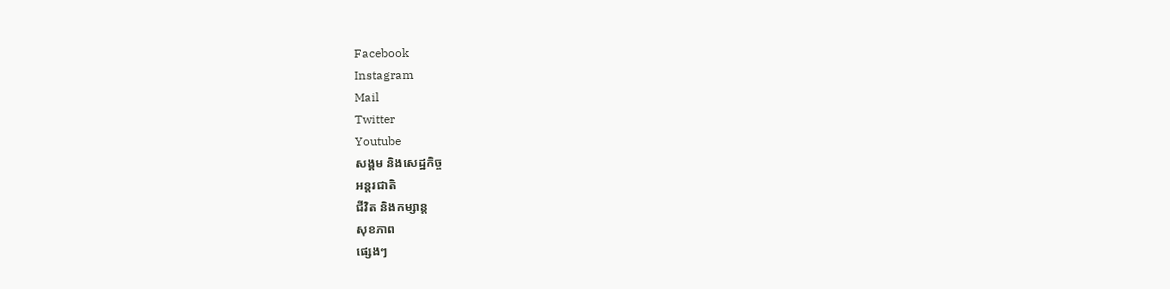Facebook
Instagram
Mail
Twitter
Youtube
សង្គម និងសេដ្ឋកិច្ច
អន្តរជាតិ
ជីវិត និងកម្សាន្ត
សុខភាព
ផ្សេងៗ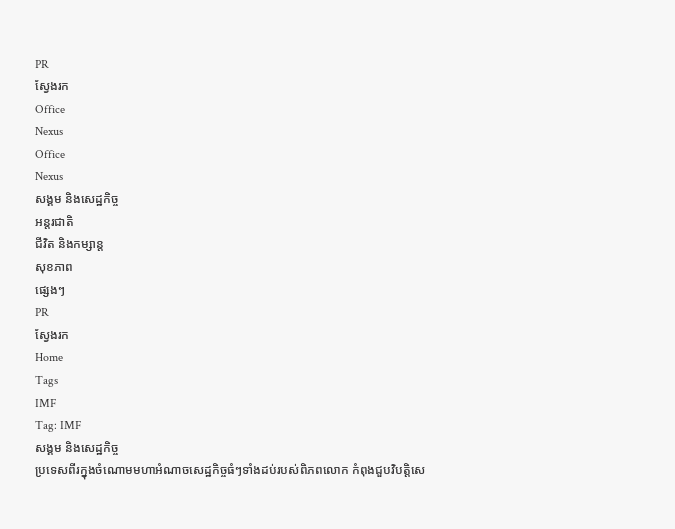PR
ស្វែងរក
Office
Nexus
Office
Nexus
សង្គម និងសេដ្ឋកិច្ច
អន្តរជាតិ
ជីវិត និងកម្សាន្ត
សុខភាព
ផ្សេងៗ
PR
ស្វែងរក
Home
Tags
IMF
Tag: IMF
សង្គម និងសេដ្ឋកិច្ច
ប្រទេសពីរក្នុងចំណោមមហាអំណាចសេដ្ឋកិច្ចធំៗទាំងដប់របស់ពិភពលោក កំពុងជួបវិបត្តិសេ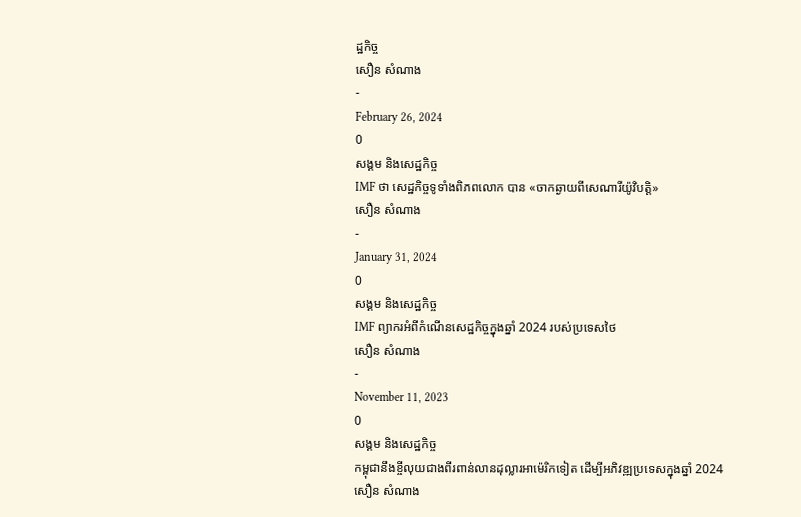ដ្ឋកិច្ច
សឿន សំណាង
-
February 26, 2024
0
សង្គម និងសេដ្ឋកិច្ច
IMF ថា សេដ្ឋកិច្ចទូទាំងពិភពលោក បាន «ចាកឆ្ងាយពីសេណារីយ៉ូវិបត្តិ»
សឿន សំណាង
-
January 31, 2024
0
សង្គម និងសេដ្ឋកិច្ច
IMF ព្យាករអំពីកំណើនសេដ្ឋកិច្ចក្នុងឆ្នាំ 2024 របស់ប្រទេសថៃ
សឿន សំណាង
-
November 11, 2023
0
សង្គម និងសេដ្ឋកិច្ច
កម្ពុជានឹងខ្ចីលុយជាងពីរពាន់លានដុល្លារអាម៉េរិកទៀត ដើម្បីអភិវឌ្ឍប្រទេសក្នុងឆ្នាំ 2024
សឿន សំណាង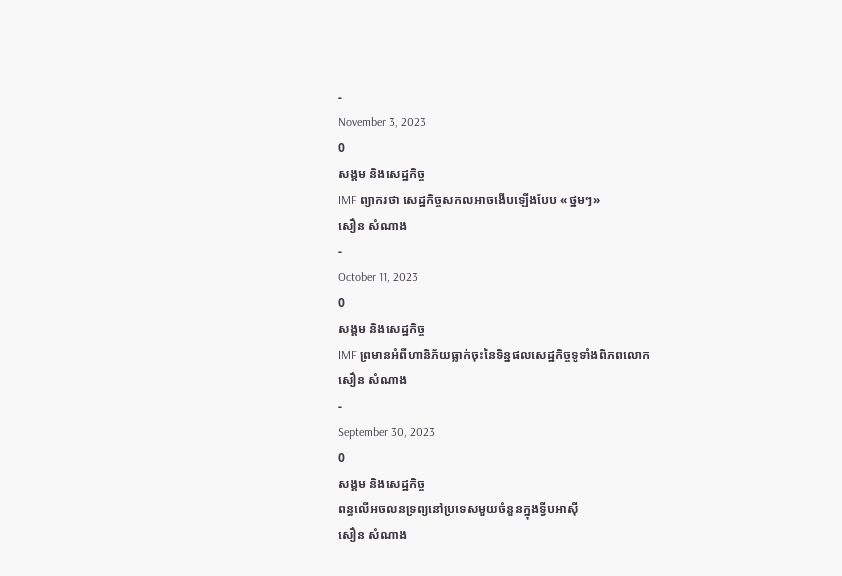-
November 3, 2023
0
សង្គម និងសេដ្ឋកិច្ច
IMF ព្យាករថា សេដ្ឋកិច្ចសកលអាចងើបឡើងបែប «ថ្នមៗ»
សឿន សំណាង
-
October 11, 2023
0
សង្គម និងសេដ្ឋកិច្ច
IMF ព្រមានអំពីហានិភ័យធ្លាក់ចុះនៃទិន្នផលសេដ្ឋកិច្ចទូទាំងពិភពលោក
សឿន សំណាង
-
September 30, 2023
0
សង្គម និងសេដ្ឋកិច្ច
ពន្ធលើអចលនទ្រព្យនៅប្រទេសមួយចំនួនក្នុងទ្វីបអាស៊ី
សឿន សំណាង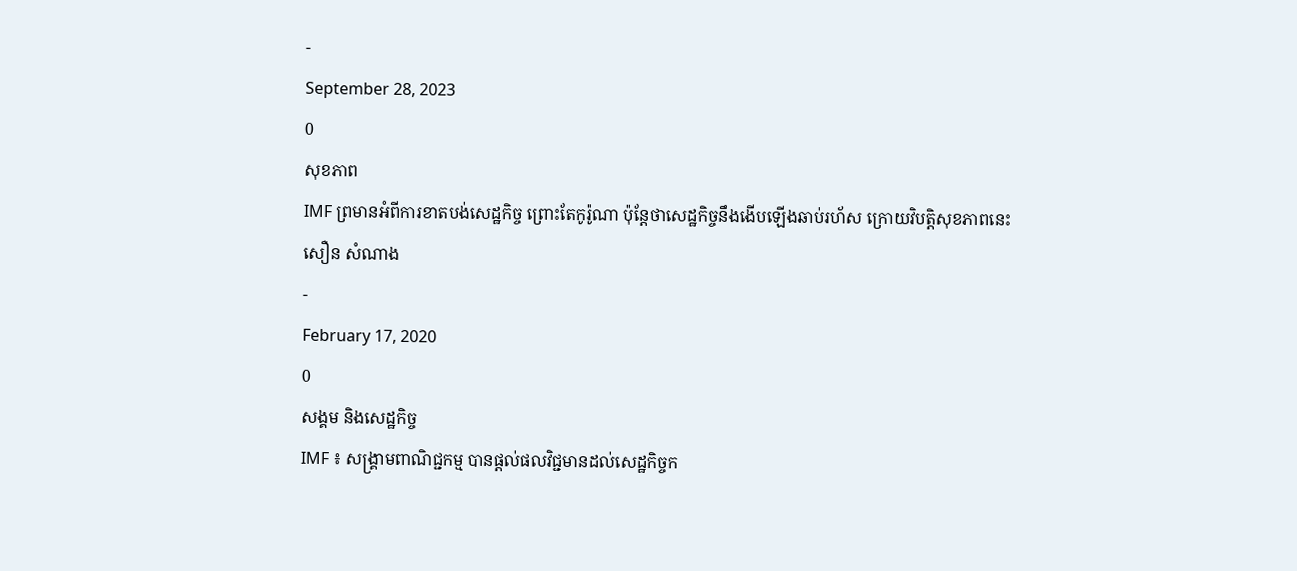-
September 28, 2023
0
សុខភាព
IMF ព្រមានអំពីការខាតបង់សេដ្ឋកិច្ច ព្រោះតែកូរ៉ូណា ប៉ុន្តែថាសេដ្ឋកិច្ចនឹងងើបឡើងឆាប់រហ័ស ក្រោយវិបត្តិសុខភាពនេះ
សឿន សំណាង
-
February 17, 2020
0
សង្គម និងសេដ្ឋកិច្ច
IMF ៖ សង្គ្រាមពាណិជ្ជកម្ម បានផ្តល់ផលវិជ្ជមានដល់សេដ្ឋកិច្ចក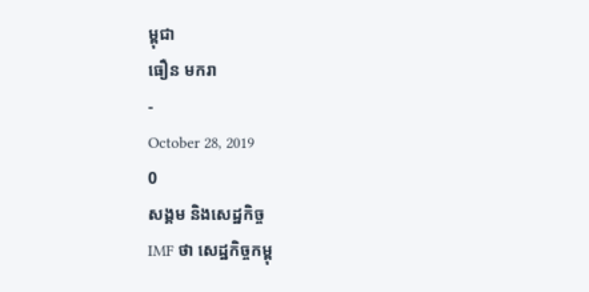ម្ពុជា
ធឿន មករា
-
October 28, 2019
0
សង្គម និងសេដ្ឋកិច្ច
IMF ថា សេដ្ឋកិច្ចកម្ពុ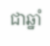ជាឆ្នាំ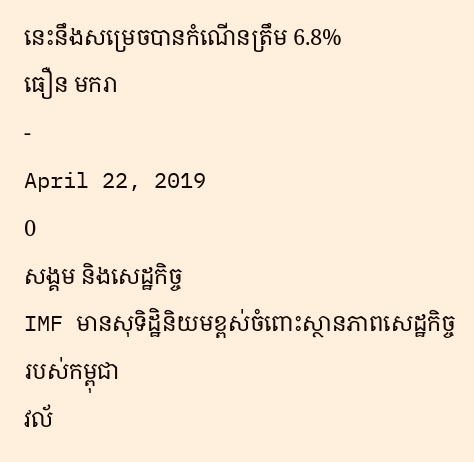នេះនឹងសម្រេចបានកំណើនត្រឹម 6.8%
ធឿន មករា
-
April 22, 2019
0
សង្គម និងសេដ្ឋកិច្ច
IMF មានសុទិដ្ឋិនិយមខ្ពស់ចំពោះស្ថានភាពសេដ្ឋកិច្ចរបស់កម្ពុជា
វល័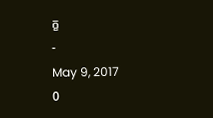ក្ខ
-
May 9, 2017
0